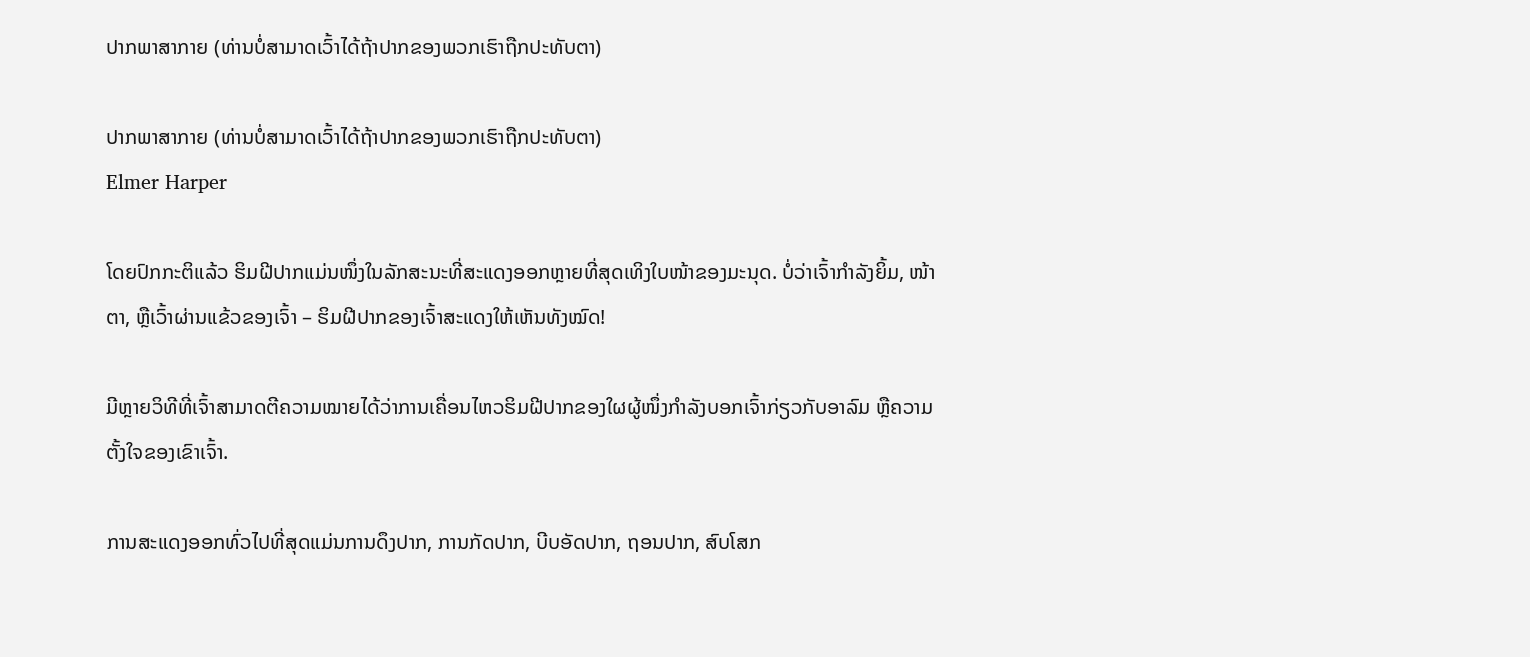ປາກພາສາກາຍ (ທ່ານບໍ່ສາມາດເວົ້າໄດ້ຖ້າປາກຂອງພວກເຮົາຖືກປະທັບຕາ)

ປາກພາສາກາຍ (ທ່ານບໍ່ສາມາດເວົ້າໄດ້ຖ້າປາກຂອງພວກເຮົາຖືກປະທັບຕາ)
Elmer Harper

ໂດຍປົກກະຕິແລ້ວ ຮິມຝີປາກແມ່ນໜຶ່ງໃນລັກສະນະທີ່ສະແດງອອກຫຼາຍທີ່ສຸດເທິງໃບໜ້າຂອງມະນຸດ. ບໍ່ວ່າເຈົ້າກຳລັງຍິ້ມ, ໜ້າຕາ, ຫຼືເວົ້າຜ່ານແຂ້ວຂອງເຈົ້າ – ຮິມຝີປາກຂອງເຈົ້າສະແດງໃຫ້ເຫັນທັງໝົດ!

ມີຫຼາຍວິທີທີ່ເຈົ້າສາມາດຕີຄວາມໝາຍໄດ້ວ່າການເຄື່ອນໄຫວຮິມຝີປາກຂອງໃຜຜູ້ໜຶ່ງກຳລັງບອກເຈົ້າກ່ຽວກັບອາລົມ ຫຼືຄວາມຕັ້ງໃຈຂອງເຂົາເຈົ້າ.

ການສະແດງອອກທົ່ວໄປທີ່ສຸດແມ່ນການດຶງປາກ, ການກັດປາກ, ບີບອັດປາກ, ຖອນປາກ, ສົບໂສກ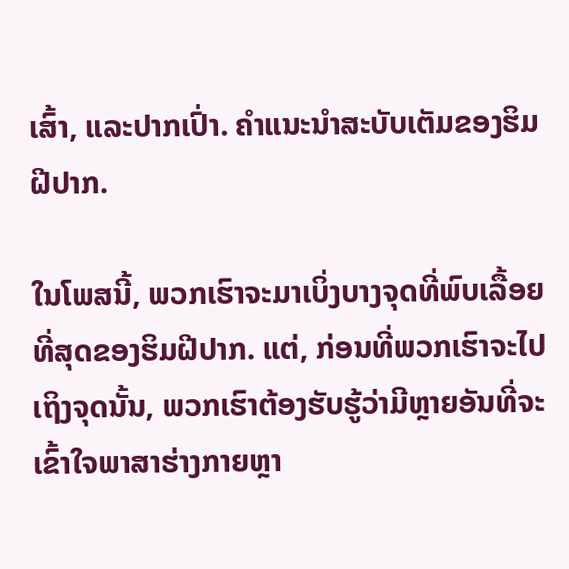ເສົ້າ, ແລະປາກເປົ່າ. ຄຳແນະນຳສະບັບເຕັມຂອງຮິມຝີປາກ.

ໃນໂພສນີ້, ພວກເຮົາຈະມາເບິ່ງບາງຈຸດທີ່ພົບເລື້ອຍທີ່ສຸດຂອງຮິມຝີປາກ. ແຕ່, ກ່ອນທີ່ພວກເຮົາຈະໄປເຖິງຈຸດນັ້ນ, ພວກເຮົາຕ້ອງຮັບຮູ້ວ່າມີຫຼາຍອັນທີ່ຈະເຂົ້າໃຈພາສາຮ່າງກາຍຫຼາ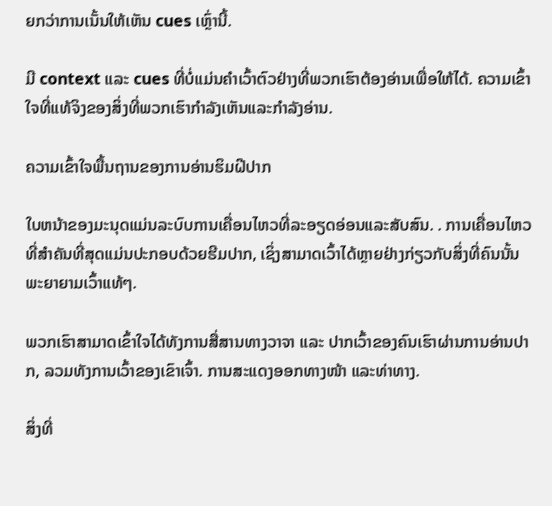ຍກວ່າການເນັ້ນໃຫ້ເຫັນ cues ເຫຼົ່ານີ້.

ມີ context ແລະ cues ທີ່ບໍ່ແມ່ນຄໍາເວົ້າຕົວຢ່າງທີ່ພວກເຮົາຕ້ອງອ່ານເພື່ອໃຫ້ໄດ້. ຄວາມເຂົ້າໃຈທີ່ແທ້ຈິງຂອງສິ່ງທີ່ພວກເຮົາກໍາລັງເຫັນແລະກໍາລັງອ່ານ.

ຄວາມເຂົ້າໃຈພື້ນຖານຂອງການອ່ານຮິມຝີປາກ

ໃບຫນ້າຂອງມະນຸດແມ່ນລະບົບການເຄື່ອນໄຫວທີ່ລະອຽດອ່ອນແລະສັບສົນ. . ການເຄື່ອນໄຫວທີ່ສຳຄັນທີ່ສຸດແມ່ນປະກອບດ້ວຍຮີມປາກ, ເຊິ່ງສາມາດເວົ້າໄດ້ຫຼາຍຢ່າງກ່ຽວກັບສິ່ງທີ່ຄົນນັ້ນພະຍາຍາມເວົ້າແທ້ໆ.

ພວກເຮົາສາມາດເຂົ້າໃຈໄດ້ທັງການສື່ສານທາງວາຈາ ແລະ ປາກເວົ້າຂອງຄົນເຮົາຜ່ານການອ່ານປາກ, ລວມທັງການເວົ້າຂອງເຂົາເຈົ້າ. ການສະແດງອອກທາງໜ້າ ແລະທ່າທາງ.

ສິ່ງທີ່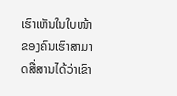ເຮົາເຫັນໃນໃບໜ້າຂອງຄົນເຮົາສາມາດສື່ສານໄດ້ວ່າເຂົາ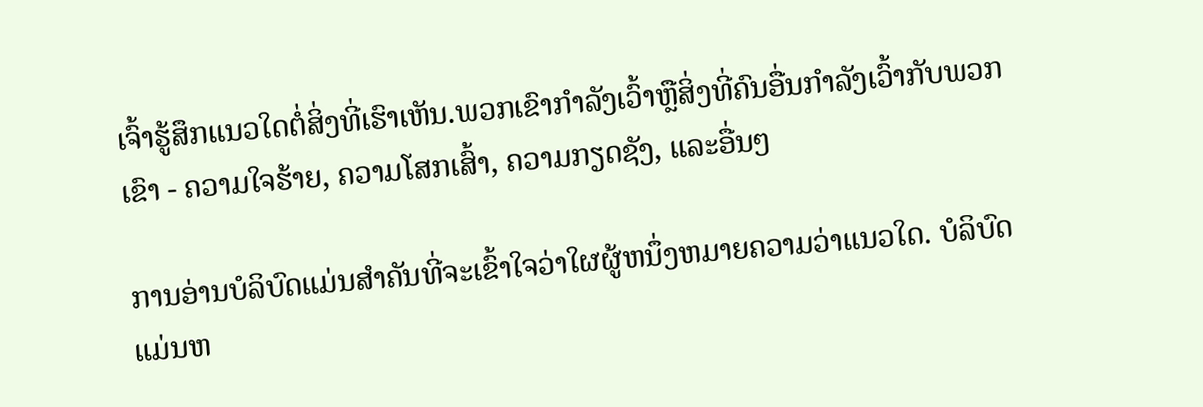ເຈົ້າຮູ້ສຶກແນວໃດຕໍ່ສິ່ງທີ່ເຮົາເຫັນ.ພວກເຂົາກໍາລັງເວົ້າຫຼືສິ່ງທີ່ຄົນອື່ນກໍາລັງເວົ້າກັບພວກເຂົາ - ຄວາມໃຈຮ້າຍ, ຄວາມໂສກເສົ້າ, ຄວາມກຽດຊັງ, ແລະອື່ນໆ

ການອ່ານບໍລິບົດແມ່ນສໍາຄັນທີ່ຈະເຂົ້າໃຈວ່າໃຜຜູ້ຫນຶ່ງຫມາຍຄວາມວ່າແນວໃດ. ບໍລິບົດແມ່ນຫ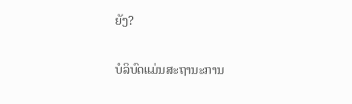ຍັງ?

ບໍລິບົດແມ່ນສະຖານະການ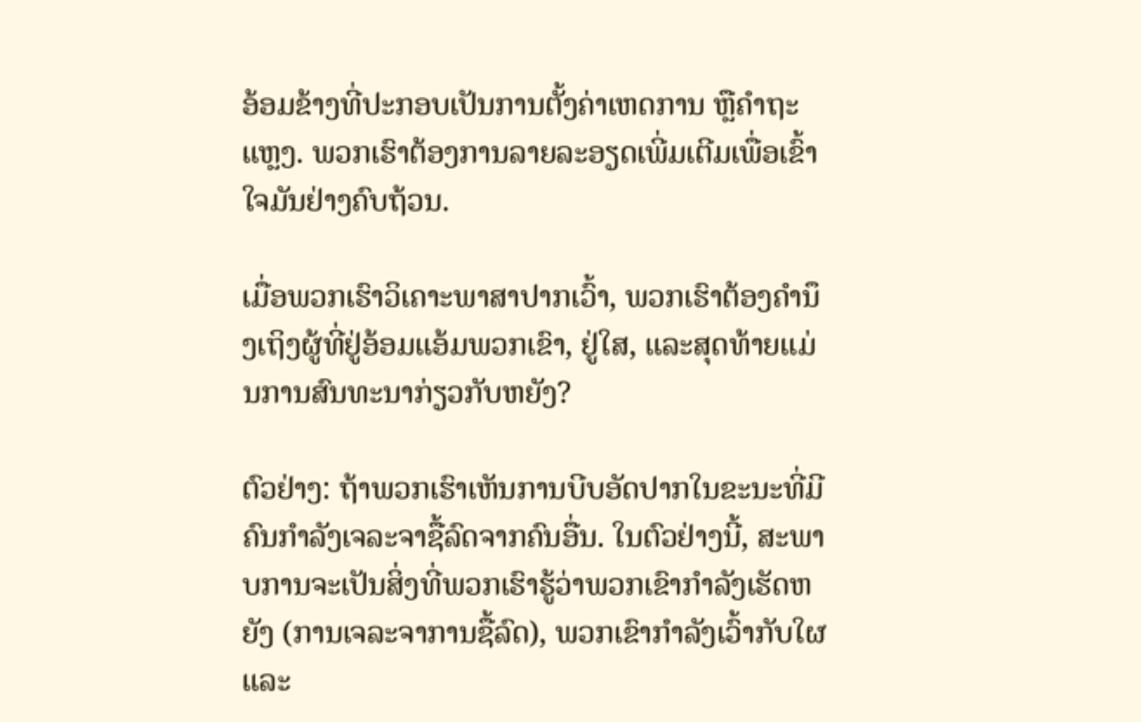ອ້ອມຂ້າງທີ່ປະກອບເປັນການຕັ້ງຄ່າເຫດການ ຫຼືຄຳຖະແຫຼງ. ພວກເຮົາຕ້ອງການລາຍລະອຽດເພີ່ມເຕີມເພື່ອເຂົ້າໃຈມັນຢ່າງຄົບຖ້ວນ.

ເມື່ອພວກເຮົາວິເຄາະພາສາປາກເວົ້າ, ພວກເຮົາຕ້ອງຄຳນຶງເຖິງຜູ້ທີ່ຢູ່ອ້ອມແອ້ມພວກເຂົາ, ຢູ່ໃສ, ແລະສຸດທ້າຍແມ່ນການສົນທະນາກ່ຽວກັບຫຍັງ?

ຕົວຢ່າງ: ຖ້າພວກເຮົາເຫັນການບີບອັດປາກໃນຂະນະທີ່ມີຄົນກຳລັງເຈລະຈາຊື້ລົດຈາກຄົນອື່ນ. ໃນຕົວຢ່າງນີ້, ສະພາບການຈະເປັນສິ່ງທີ່ພວກເຮົາຮູ້ວ່າພວກເຂົາກໍາລັງເຮັດຫຍັງ (ການເຈລະຈາການຊື້ລົດ), ພວກເຂົາກໍາລັງເວົ້າກັບໃຜແລະ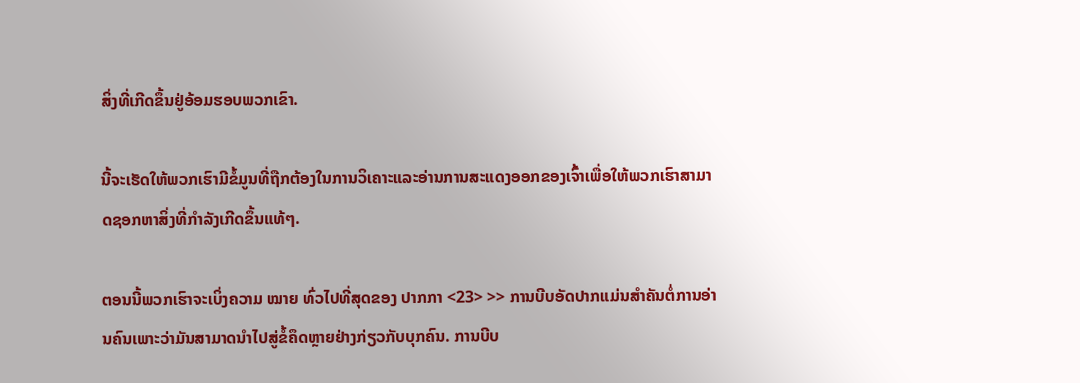ສິ່ງທີ່ເກີດຂຶ້ນຢູ່ອ້ອມຮອບພວກເຂົາ.

ນີ້ຈະເຮັດໃຫ້ພວກເຮົາມີຂໍ້ມູນທີ່ຖືກຕ້ອງໃນການວິເຄາະແລະອ່ານການສະແດງອອກຂອງເຈົ້າເພື່ອໃຫ້ພວກເຮົາສາມາດຊອກຫາສິ່ງທີ່ກໍາລັງເກີດຂຶ້ນແທ້ໆ.

ຕອນນີ້ພວກເຮົາຈະເບິ່ງຄວາມ ໝາຍ ທົ່ວໄປທີ່ສຸດຂອງ ປາກກາ <23> >> ການບີບອັດປາກແມ່ນສໍາຄັນຕໍ່ການອ່ານຄົນເພາະວ່າມັນສາມາດນໍາໄປສູ່ຂໍ້ຄຶດຫຼາຍຢ່າງກ່ຽວກັບບຸກຄົນ. ການບີບ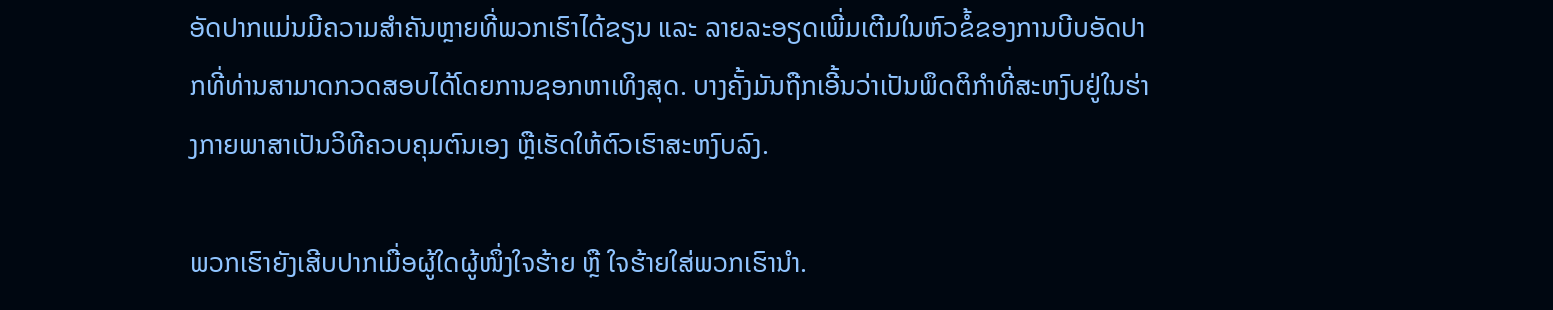ອັດປາກແມ່ນມີຄວາມສຳຄັນຫຼາຍທີ່ພວກເຮົາໄດ້ຂຽນ ແລະ ລາຍລະອຽດເພີ່ມເຕີມໃນຫົວຂໍ້ຂອງການບີບອັດປາກທີ່ທ່ານສາມາດກວດສອບໄດ້ໂດຍການຊອກຫາເທິງສຸດ. ບາງຄັ້ງມັນຖືກເອີ້ນວ່າເປັນພຶດຕິກໍາທີ່ສະຫງົບຢູ່ໃນຮ່າງກາຍພາສາເປັນວິທີຄວບຄຸມຕົນເອງ ຫຼືເຮັດໃຫ້ຕົວເຮົາສະຫງົບລົງ.

ພວກເຮົາຍັງເສີບປາກເມື່ອຜູ້ໃດຜູ້ໜຶ່ງໃຈຮ້າຍ ຫຼື ໃຈຮ້າຍໃສ່ພວກເຮົານຳ.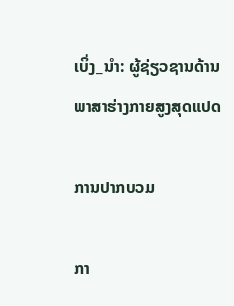ເບິ່ງ_ນຳ: ຜູ້ຊ່ຽວຊານດ້ານພາສາຮ່າງກາຍສູງສຸດແປດ

ການປາກບວມ

ກາ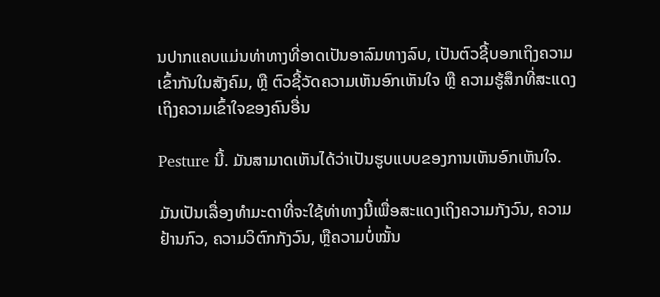ນປາກແຄບແມ່ນທ່າທາງທີ່ອາດເປັນອາລົມທາງລົບ, ເປັນຕົວຊີ້ບອກເຖິງຄວາມເຂົ້າກັນໃນສັງຄົມ, ຫຼື ຕົວຊີ້ວັດຄວາມເຫັນອົກເຫັນໃຈ ຫຼື ຄວາມຮູ້ສຶກທີ່ສະແດງເຖິງຄວາມເຂົ້າໃຈຂອງຄົນອື່ນ

Pesture ນີ້. ມັນສາມາດເຫັນໄດ້ວ່າເປັນຮູບແບບຂອງການເຫັນອົກເຫັນໃຈ.

ມັນເປັນເລື່ອງທຳມະດາທີ່ຈະໃຊ້ທ່າທາງນີ້ເພື່ອສະແດງເຖິງຄວາມກັງວົນ, ຄວາມຢ້ານກົວ, ຄວາມວິຕົກກັງວົນ, ຫຼືຄວາມບໍ່ໝັ້ນ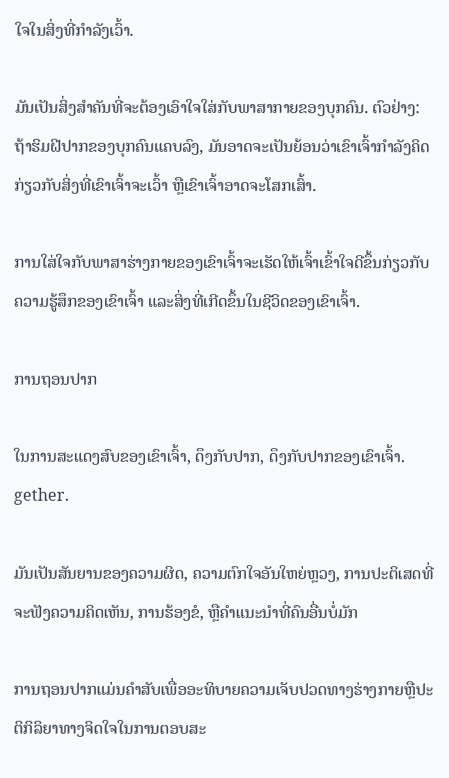ໃຈໃນສິ່ງທີ່ກຳລັງເວົ້າ.

ມັນເປັນສິ່ງສຳຄັນທີ່ຈະຕ້ອງເອົາໃຈໃສ່ກັບພາສາກາຍຂອງບຸກຄົນ. ຕົວຢ່າງ: ຖ້າຮິມຝີປາກຂອງບຸກຄົນແຄບລົງ, ມັນອາດຈະເປັນຍ້ອນວ່າເຂົາເຈົ້າກໍາລັງຄິດກ່ຽວກັບສິ່ງທີ່ເຂົາເຈົ້າຈະເວົ້າ ຫຼືເຂົາເຈົ້າອາດຈະໂສກເສົ້າ.

ການໃສ່ໃຈກັບພາສາຮ່າງກາຍຂອງເຂົາເຈົ້າຈະເຮັດໃຫ້ເຈົ້າເຂົ້າໃຈດີຂຶ້ນກ່ຽວກັບຄວາມຮູ້ສຶກຂອງເຂົາເຈົ້າ ແລະສິ່ງທີ່ເກີດຂຶ້ນໃນຊີວິດຂອງເຂົາເຈົ້າ.

ການຖອນປາກ

ໃນການສະແດງສົບຂອງເຂົາເຈົ້າ, ດຶງກັບປາກ, ດຶງກັບປາກຂອງເຂົາເຈົ້າ. gether.

ມັນເປັນສັນຍານຂອງຄວາມຜິດ, ຄວາມຕົກໃຈອັນໃຫຍ່ຫຼວງ, ການປະຕິເສດທີ່ຈະຟັງຄວາມຄິດເຫັນ, ການຮ້ອງຂໍ, ຫຼືຄໍາແນະນໍາທີ່ຄົນອື່ນບໍ່ມັກ

ການຖອນປາກແມ່ນຄໍາສັບເພື່ອອະທິບາຍຄວາມເຈັບປວດທາງຮ່າງກາຍຫຼືປະຕິກິລິຍາທາງຈິດໃຈໃນການຕອບສະ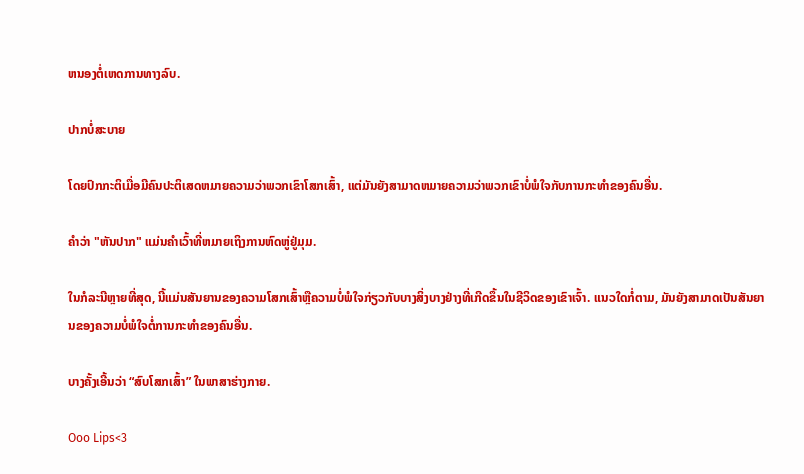ຫນອງຕໍ່ເຫດການທາງລົບ.

ປາກບໍ່ສະບາຍ

ໂດຍປົກກະຕິເມື່ອມີຄົນປະຕິເສດຫມາຍຄວາມວ່າພວກເຂົາໂສກເສົ້າ, ແຕ່ມັນຍັງສາມາດຫມາຍຄວາມວ່າພວກເຂົາບໍ່ພໍໃຈກັບການກະທໍາຂອງຄົນອື່ນ.

ຄໍາວ່າ "ຫັນປາກ" ແມ່ນຄໍາເວົ້າທີ່ຫມາຍເຖິງການຫົດຫູ່ຢູ່ມຸມ.

ໃນກໍລະນີຫຼາຍທີ່ສຸດ, ນີ້ແມ່ນສັນຍານຂອງຄວາມໂສກເສົ້າຫຼືຄວາມບໍ່ພໍໃຈກ່ຽວກັບບາງສິ່ງບາງຢ່າງທີ່ເກີດຂຶ້ນໃນຊີວິດຂອງເຂົາເຈົ້າ. ແນວໃດກໍ່ຕາມ, ມັນຍັງສາມາດເປັນສັນຍານຂອງຄວາມບໍ່ພໍໃຈຕໍ່ການກະທຳຂອງຄົນອື່ນ.

ບາງຄັ້ງເອີ້ນວ່າ “ສົບໂສກເສົ້າ” ໃນພາສາຮ່າງກາຍ.

Ooo Lips<3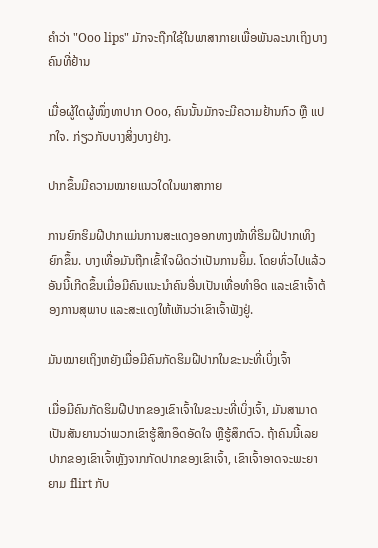ຄຳວ່າ "Ooo lips" ມັກຈະຖືກໃຊ້ໃນພາສາກາຍເພື່ອພັນລະນາເຖິງບາງຄົນທີ່ຢ້ານ

ເມື່ອຜູ້ໃດຜູ້ໜຶ່ງທາປາກ Ooo, ຄົນນັ້ນມັກຈະມີຄວາມຢ້ານກົວ ຫຼື ແປກໃຈ. ກ່ຽວກັບບາງສິ່ງບາງຢ່າງ.

ປາກຂຶ້ນມີຄວາມໝາຍແນວໃດໃນພາສາກາຍ

ການຍົກຮິມຝີປາກແມ່ນການສະແດງອອກທາງໜ້າທີ່ຮິມຝີປາກເທິງຍົກຂຶ້ນ. ບາງເທື່ອມັນຖືກເຂົ້າໃຈຜິດວ່າເປັນການຍິ້ມ. ໂດຍທົ່ວໄປແລ້ວອັນນີ້ເກີດຂຶ້ນເມື່ອມີຄົນແນະນຳຄົນອື່ນເປັນເທື່ອທຳອິດ ແລະເຂົາເຈົ້າຕ້ອງການສຸພາບ ແລະສະແດງໃຫ້ເຫັນວ່າເຂົາເຈົ້າຟັງຢູ່.

ມັນໝາຍເຖິງຫຍັງເມື່ອມີຄົນກັດຮິມຝີປາກໃນຂະນະທີ່ເບິ່ງເຈົ້າ

ເມື່ອມີຄົນກັດຮິມຝີປາກຂອງເຂົາເຈົ້າໃນຂະນະທີ່ເບິ່ງເຈົ້າ, ມັນສາມາດເປັນສັນຍານວ່າພວກເຂົາຮູ້ສຶກອຶດອັດໃຈ ຫຼືຮູ້ສຶກຕົວ. ຖ້າຄົນນີ້ເລຍປາກຂອງເຂົາເຈົ້າຫຼັງຈາກກັດປາກຂອງເຂົາເຈົ້າ, ເຂົາເຈົ້າອາດຈະພະຍາຍາມ flirt ກັບ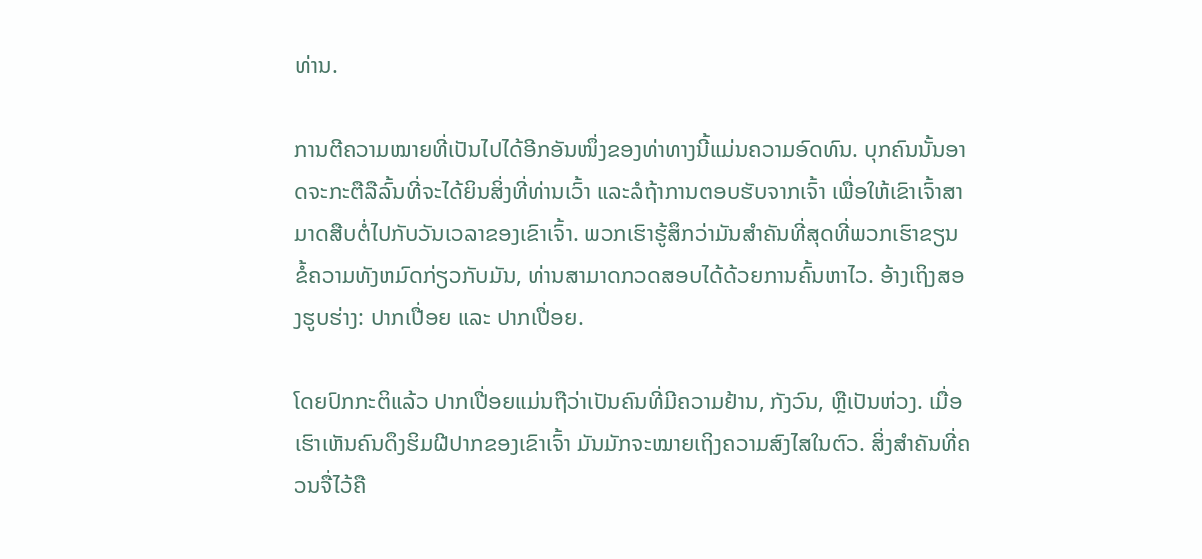ທ່ານ.

ການຕີຄວາມໝາຍທີ່ເປັນໄປໄດ້ອີກອັນໜຶ່ງຂອງທ່າທາງນີ້ແມ່ນຄວາມອົດທົນ. ບຸກຄົນນັ້ນອາດຈະກະຕືລືລົ້ນທີ່ຈະໄດ້ຍິນສິ່ງທີ່ທ່ານເວົ້າ ແລະລໍຖ້າການຕອບຮັບຈາກເຈົ້າ ເພື່ອໃຫ້ເຂົາເຈົ້າສາມາດສືບຕໍ່ໄປກັບວັນເວລາຂອງເຂົາເຈົ້າ. ພວກເຮົາຮູ້ສຶກວ່າມັນສໍາຄັນທີ່ສຸດທີ່ພວກເຮົາຂຽນຂໍ້ຄວາມທັງຫມົດກ່ຽວກັບມັນ, ທ່ານສາມາດກວດສອບໄດ້ດ້ວຍການຄົ້ນຫາໄວ. ອ້າງເຖິງສອງຮູບຮ່າງ: ປາກເປື່ອຍ ແລະ ປາກເປື່ອຍ.

ໂດຍປົກກະຕິແລ້ວ ປາກເປື່ອຍແມ່ນຖືວ່າເປັນຄົນທີ່ມີຄວາມຢ້ານ, ກັງວົນ, ຫຼືເປັນຫ່ວງ. ເມື່ອເຮົາເຫັນຄົນດຶງຮິມຝີປາກຂອງເຂົາເຈົ້າ ມັນມັກຈະໝາຍເຖິງຄວາມສົງໄສໃນຕົວ. ສິ່ງສຳຄັນທີ່ຄວນຈື່ໄວ້ຄື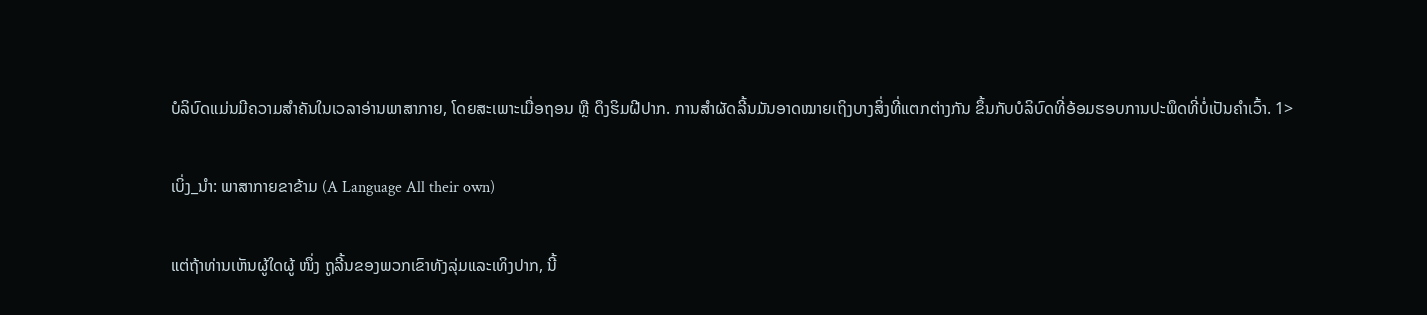ບໍລິບົດແມ່ນມີຄວາມສຳຄັນໃນເວລາອ່ານພາສາກາຍ, ໂດຍສະເພາະເມື່ອຖອນ ຫຼື ດຶງຮິມຝີປາກ. ການສຳຜັດລີ້ນມັນອາດໝາຍເຖິງບາງສິ່ງທີ່ແຕກຕ່າງກັນ ຂຶ້ນກັບບໍລິບົດທີ່ອ້ອມຮອບການປະພຶດທີ່ບໍ່ເປັນຄຳເວົ້າ. 1>

ເບິ່ງ_ນຳ: ພາສາກາຍຂາຂ້າມ (A Language All their own)

ແຕ່ຖ້າທ່ານເຫັນຜູ້ໃດຜູ້ ໜຶ່ງ ຖູລີ້ນຂອງພວກເຂົາທັງລຸ່ມແລະເທິງປາກ, ນີ້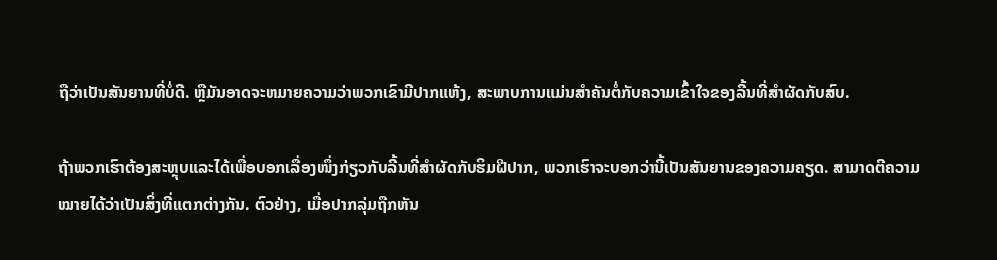ຖືວ່າເປັນສັນຍານທີ່ບໍ່ດີ. ຫຼືມັນອາດຈະຫມາຍຄວາມວ່າພວກເຂົາມີປາກແຫ້ງ, ສະພາບການແມ່ນສໍາຄັນຕໍ່ກັບຄວາມເຂົ້າໃຈຂອງລີ້ນທີ່ສໍາຜັດກັບສົບ.

ຖ້າພວກເຮົາຕ້ອງສະຫຼຸບແລະໄດ້ເພື່ອບອກເລື່ອງໜຶ່ງກ່ຽວກັບລີ້ນທີ່ສຳຜັດກັບຮິມຝີປາກ, ພວກເຮົາຈະບອກວ່ານີ້ເປັນສັນຍານຂອງຄວາມຄຽດ. ສາມາດຕີຄວາມໝາຍໄດ້ວ່າເປັນສິ່ງທີ່ແຕກຕ່າງກັນ. ຕົວຢ່າງ, ເມື່ອປາກລຸ່ມຖືກຫັນ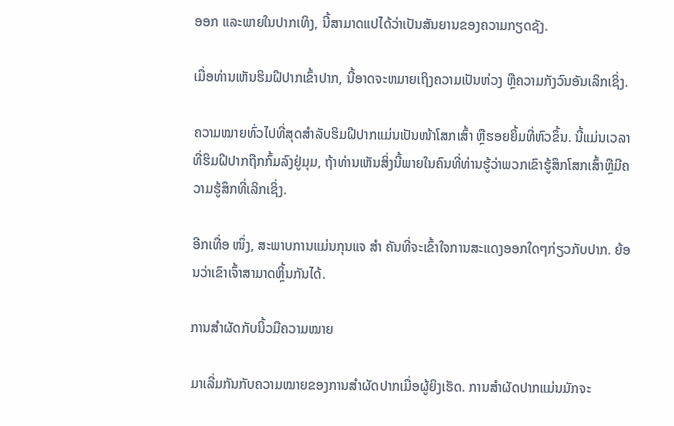ອອກ ແລະພາຍໃນປາກເທິງ, ນີ້ສາມາດແປໄດ້ວ່າເປັນສັນຍານຂອງຄວາມກຽດຊັງ.

ເມື່ອທ່ານເຫັນຮິມຝີປາກເຂົ້າປາກ, ນີ້ອາດຈະຫມາຍເຖິງຄວາມເປັນຫ່ວງ ຫຼືຄວາມກັງວົນອັນເລິກເຊິ່ງ.

ຄວາມໝາຍທົ່ວໄປທີ່ສຸດສຳລັບຮິມຝີປາກແມ່ນເປັນໜ້າໂສກເສົ້າ ຫຼືຮອຍຍິ້ມທີ່ຫົວຂຶ້ນ. ນີ້ແມ່ນເວລາທີ່ຮິມຝີປາກຖືກກົ້ມລົງຢູ່ມຸມ, ຖ້າທ່ານເຫັນສິ່ງນີ້ພາຍໃນຄົນທີ່ທ່ານຮູ້ວ່າພວກເຂົາຮູ້ສຶກໂສກເສົ້າຫຼືມີຄວາມຮູ້ສຶກທີ່ເລິກເຊິ່ງ.

ອີກເທື່ອ ໜຶ່ງ, ສະພາບການແມ່ນກຸນແຈ ສຳ ຄັນທີ່ຈະເຂົ້າໃຈການສະແດງອອກໃດໆກ່ຽວກັບປາກ. ຍ້ອນວ່າເຂົາເຈົ້າສາມາດຫຼິ້ນກັນໄດ້.

ການສຳຜັດກັບນິ້ວມືຄວາມໝາຍ

ມາເລີ່ມກັນກັບຄວາມໝາຍຂອງການສຳຜັດປາກເມື່ອຜູ້ຍິງເຮັດ. ການສຳຜັດປາກແມ່ນມັກຈະ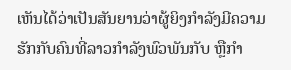ເຫັນໄດ້ວ່າເປັນສັນຍານວ່າຜູ້ຍິງກຳລັງມີຄວາມຮັກກັບຄົນທີ່ລາວກຳລັງພົວພັນກັບ ຫຼືກຳ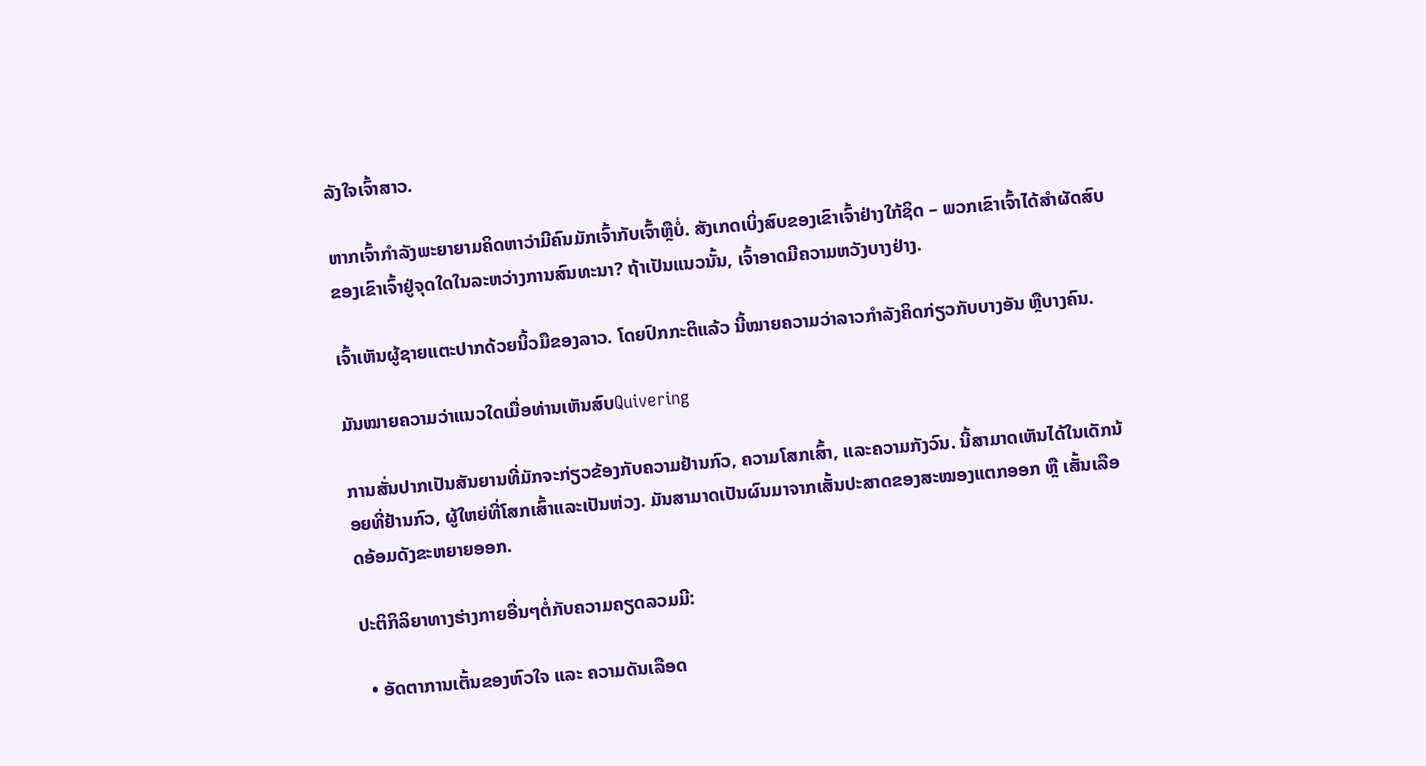ລັງໃຈເຈົ້າສາວ.

ຫາກເຈົ້າກຳລັງພະຍາຍາມຄິດຫາວ່າມີຄົນມັກເຈົ້າກັບເຈົ້າຫຼືບໍ່. ສັງເກດເບິ່ງສົບຂອງເຂົາເຈົ້າຢ່າງໃກ້ຊິດ – ພວກເຂົາເຈົ້າໄດ້ສໍາຜັດສົບຂອງເຂົາເຈົ້າຢູ່ຈຸດໃດໃນລະຫວ່າງການສົນທະນາ? ຖ້າເປັນແນວນັ້ນ, ເຈົ້າອາດມີຄວາມຫວັງບາງຢ່າງ.

ເຈົ້າເຫັນຜູ້ຊາຍແຕະປາກດ້ວຍນິ້ວມືຂອງລາວ. ໂດຍປົກກະຕິແລ້ວ ນີ້ໝາຍຄວາມວ່າລາວກຳລັງຄິດກ່ຽວກັບບາງອັນ ຫຼືບາງຄົນ.

ມັນໝາຍຄວາມວ່າແນວໃດເມື່ອທ່ານເຫັນສົບQuivering

ການສັ່ນປາກເປັນສັນຍານທີ່ມັກຈະກ່ຽວຂ້ອງກັບຄວາມຢ້ານກົວ, ຄວາມໂສກເສົ້າ, ແລະຄວາມກັງວົນ. ນີ້ສາມາດເຫັນໄດ້ໃນເດັກນ້ອຍທີ່ຢ້ານກົວ, ຜູ້ໃຫຍ່ທີ່ໂສກເສົ້າແລະເປັນຫ່ວງ. ມັນສາມາດເປັນຜົນມາຈາກເສັ້ນປະສາດຂອງສະໝອງແຕກອອກ ຫຼື ເສັ້ນເລືອດອ້ອມດັງຂະຫຍາຍອອກ.

ປະຕິກິລິຍາທາງຮ່າງກາຍອື່ນໆຕໍ່ກັບຄວາມຄຽດລວມມີ:

  • ອັດຕາການເຕັ້ນຂອງຫົວໃຈ ແລະ ຄວາມດັນເລືອດ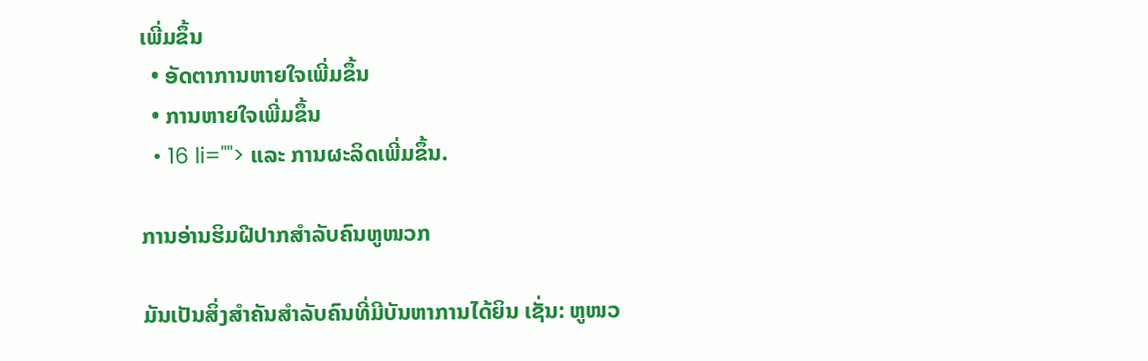ເພີ່ມຂຶ້ນ
  • ອັດຕາການຫາຍໃຈເພີ່ມຂຶ້ນ
  • ການຫາຍໃຈເພີ່ມຂຶ້ນ
  • 16 li=""> ແລະ ການຜະລິດເພີ່ມຂຶ້ນ.

ການອ່ານຮິມຝີປາກສຳລັບຄົນຫູໜວກ

ມັນເປັນສິ່ງສຳຄັນສຳລັບຄົນທີ່ມີບັນຫາການໄດ້ຍິນ ເຊັ່ນ: ຫູໜວ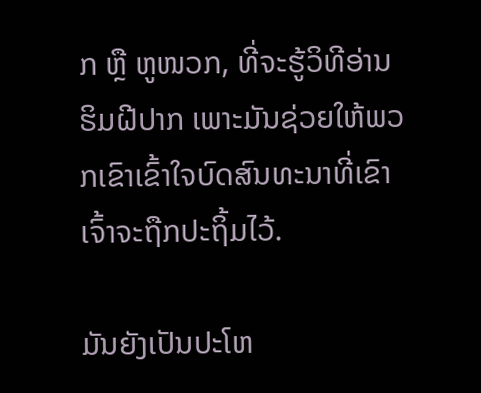ກ ຫຼື ຫູໜວກ, ທີ່ຈະຮູ້ວິທີອ່ານຮິມຝີປາກ ເພາະມັນຊ່ວຍໃຫ້ພວກເຂົາເຂົ້າໃຈບົດສົນທະນາທີ່ເຂົາເຈົ້າຈະຖືກປະຖິ້ມໄວ້.

ມັນຍັງເປັນປະໂຫ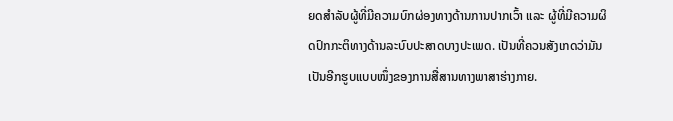ຍດສໍາລັບຜູ້ທີ່ມີຄວາມບົກຜ່ອງທາງດ້ານການປາກເວົ້າ ແລະ ຜູ້ທີ່ມີຄວາມຜິດປົກກະຕິທາງດ້ານລະບົບປະສາດບາງປະເພດ. ເປັນທີ່ຄວນສັງເກດວ່າມັນເປັນອີກຮູບແບບໜຶ່ງຂອງການສື່ສານທາງພາສາຮ່າງກາຍ.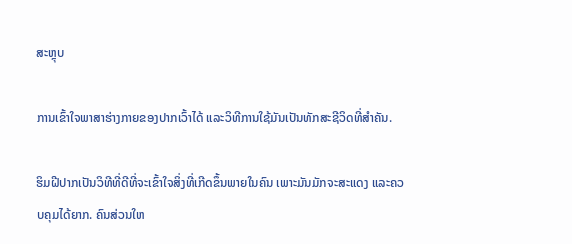ສະຫຼຸບ

ການເຂົ້າໃຈພາສາຮ່າງກາຍຂອງປາກເວົ້າໄດ້ ແລະວິທີການໃຊ້ມັນເປັນທັກສະຊີວິດທີ່ສຳຄັນ.

ຮິມຝີປາກເປັນວິທີທີ່ດີທີ່ຈະເຂົ້າໃຈສິ່ງທີ່ເກີດຂຶ້ນພາຍໃນຄົນ ເພາະມັນມັກຈະສະແດງ ແລະຄວບຄຸມໄດ້ຍາກ. ຄົນສ່ວນໃຫ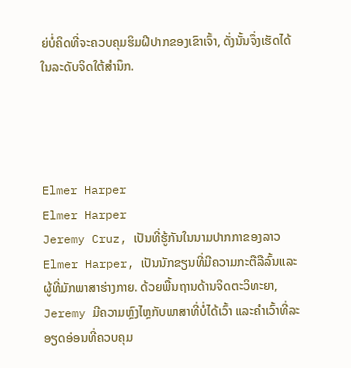ຍ່ບໍ່ຄິດທີ່ຈະຄວບຄຸມຮິມຝີປາກຂອງເຂົາເຈົ້າ, ດັ່ງນັ້ນຈຶ່ງເຮັດໄດ້ໃນລະດັບຈິດໃຕ້ສຳນຶກ.




Elmer Harper
Elmer Harper
Jeremy Cruz, ເປັນທີ່ຮູ້ກັນໃນນາມປາກກາຂອງລາວ Elmer Harper, ເປັນນັກຂຽນທີ່ມີຄວາມກະຕືລືລົ້ນແລະຜູ້ທີ່ມັກພາສາຮ່າງກາຍ. ດ້ວຍພື້ນຖານດ້ານຈິດຕະວິທະຍາ, Jeremy ມີຄວາມຫຼົງໄຫຼກັບພາສາທີ່ບໍ່ໄດ້ເວົ້າ ແລະຄຳເວົ້າທີ່ລະອຽດອ່ອນທີ່ຄວບຄຸມ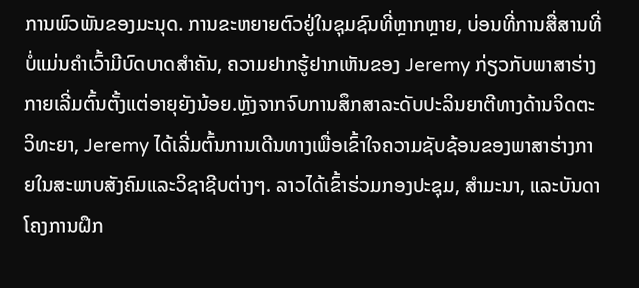ການພົວພັນຂອງມະນຸດ. ການຂະຫຍາຍຕົວຢູ່ໃນຊຸມຊົນທີ່ຫຼາກຫຼາຍ, ບ່ອນທີ່ການສື່ສານທີ່ບໍ່ແມ່ນຄໍາເວົ້າມີບົດບາດສໍາຄັນ, ຄວາມຢາກຮູ້ຢາກເຫັນຂອງ Jeremy ກ່ຽວກັບພາສາຮ່າງກາຍເລີ່ມຕົ້ນຕັ້ງແຕ່ອາຍຸຍັງນ້ອຍ.ຫຼັງຈາກຈົບການສຶກສາລະດັບປະລິນຍາຕີທາງດ້ານຈິດຕະວິທະຍາ, Jeremy ໄດ້ເລີ່ມຕົ້ນການເດີນທາງເພື່ອເຂົ້າໃຈຄວາມຊັບຊ້ອນຂອງພາສາຮ່າງກາຍໃນສະພາບສັງຄົມແລະວິຊາຊີບຕ່າງໆ. ລາວໄດ້ເຂົ້າຮ່ວມກອງປະຊຸມ, ສຳມະນາ, ແລະບັນດາໂຄງການຝຶກ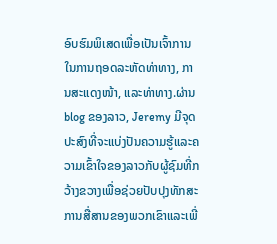ອົບຮົມພິເສດເພື່ອເປັນເຈົ້າການໃນການຖອດລະຫັດທ່າທາງ, ການສະແດງໜ້າ, ແລະທ່າທາງ.ຜ່ານ blog ຂອງລາວ, Jeremy ມີຈຸດປະສົງທີ່ຈະແບ່ງປັນຄວາມຮູ້ແລະຄວາມເຂົ້າໃຈຂອງລາວກັບຜູ້ຊົມທີ່ກວ້າງຂວາງເພື່ອຊ່ວຍປັບປຸງທັກສະການສື່ສານຂອງພວກເຂົາແລະເພີ່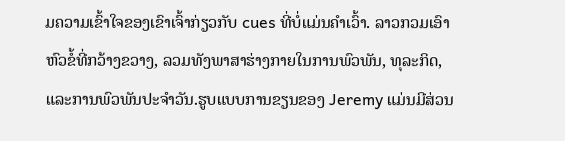ມຄວາມເຂົ້າໃຈຂອງເຂົາເຈົ້າກ່ຽວກັບ cues ທີ່ບໍ່ແມ່ນຄໍາເວົ້າ. ລາວກວມເອົາຫົວຂໍ້ທີ່ກວ້າງຂວາງ, ລວມທັງພາສາຮ່າງກາຍໃນການພົວພັນ, ທຸລະກິດ, ແລະການພົວພັນປະຈໍາວັນ.ຮູບແບບການຂຽນຂອງ Jeremy ແມ່ນມີສ່ວນ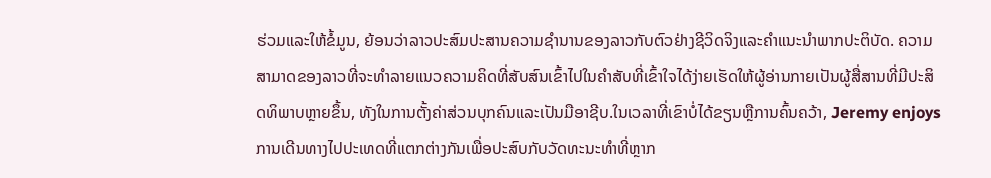ຮ່ວມແລະໃຫ້ຂໍ້ມູນ, ຍ້ອນວ່າລາວປະສົມປະສານຄວາມຊໍານານຂອງລາວກັບຕົວຢ່າງຊີວິດຈິງແລະຄໍາແນະນໍາພາກປະຕິບັດ. ຄວາມສາມາດຂອງລາວທີ່ຈະທໍາລາຍແນວຄວາມຄິດທີ່ສັບສົນເຂົ້າໄປໃນຄໍາສັບທີ່ເຂົ້າໃຈໄດ້ງ່າຍເຮັດໃຫ້ຜູ້ອ່ານກາຍເປັນຜູ້ສື່ສານທີ່ມີປະສິດທິພາບຫຼາຍຂຶ້ນ, ທັງໃນການຕັ້ງຄ່າສ່ວນບຸກຄົນແລະເປັນມືອາຊີບ.ໃນເວລາທີ່ເຂົາບໍ່ໄດ້ຂຽນຫຼືການຄົ້ນຄວ້າ, Jeremy enjoys ການເດີນທາງໄປປະເທດທີ່ແຕກຕ່າງກັນເພື່ອປະສົບກັບວັດທະນະທໍາທີ່ຫຼາກ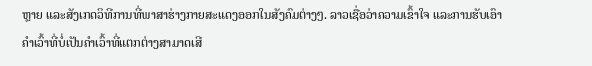ຫຼາຍ ແລະສັງເກດວິທີການທີ່ພາສາຮ່າງກາຍສະແດງອອກໃນສັງຄົມຕ່າງໆ. ລາວເຊື່ອວ່າຄວາມເຂົ້າໃຈ ແລະການຮັບເອົາຄຳເວົ້າທີ່ບໍ່ເປັນຄຳເວົ້າທີ່ແຕກຕ່າງສາມາດເສີ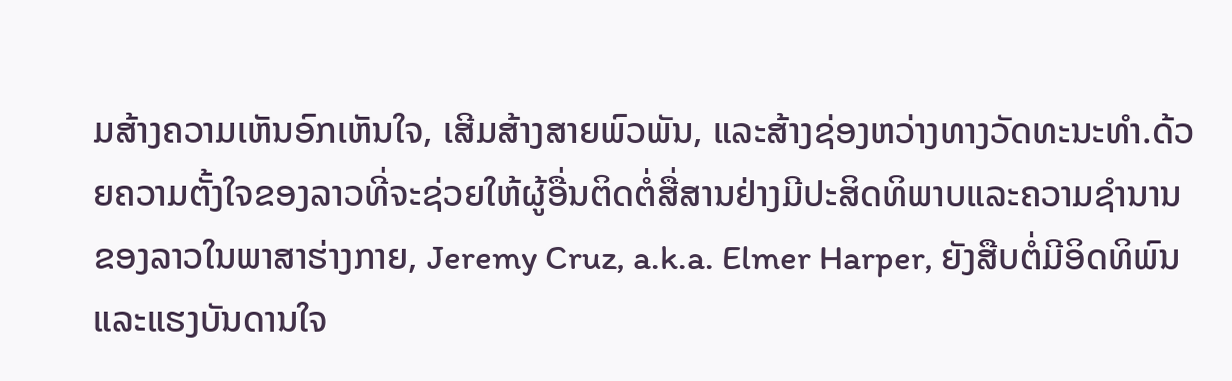ມສ້າງຄວາມເຫັນອົກເຫັນໃຈ, ເສີມສ້າງສາຍພົວພັນ, ແລະສ້າງຊ່ອງຫວ່າງທາງວັດທະນະທໍາ.ດ້ວຍຄວາມຕັ້ງໃຈຂອງລາວທີ່ຈະຊ່ວຍໃຫ້ຜູ້ອື່ນຕິດຕໍ່ສື່ສານຢ່າງມີປະສິດທິພາບແລະຄວາມຊໍານານຂອງລາວໃນພາສາຮ່າງກາຍ, Jeremy Cruz, a.k.a. Elmer Harper, ຍັງສືບຕໍ່ມີອິດທິພົນແລະແຮງບັນດານໃຈ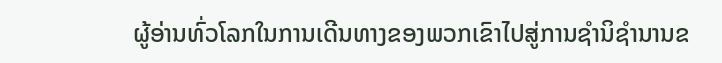ຜູ້ອ່ານທົ່ວໂລກໃນການເດີນທາງຂອງພວກເຂົາໄປສູ່ການຊໍານິຊໍານານຂ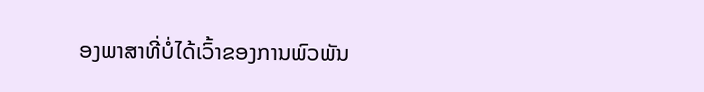ອງພາສາທີ່ບໍ່ໄດ້ເວົ້າຂອງການພົວພັນ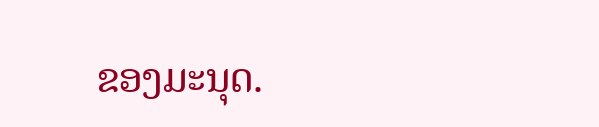ຂອງມະນຸດ.